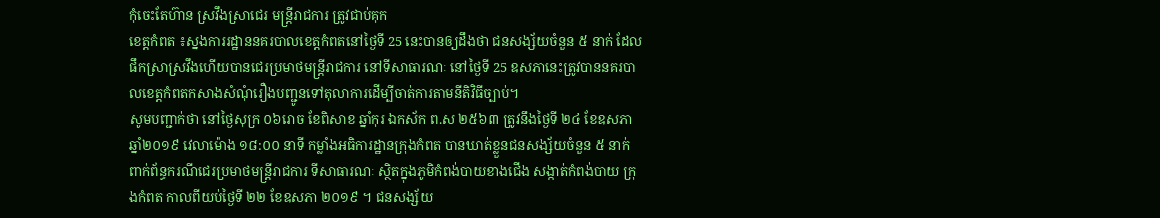កុំចេះតែហ៊ាន ស្រវឹងស្រាជេរ មន្ត្រីរាជការ ត្រូវជាប់គុក
ខេត្តកំពត ៖ស្នងការរដ្ឋាននគរបាលខេត្តកំពតនៅថ្ងៃទី 25 នេះបានឲ្យដឹងថា ជនសង្ស័យចំនួន ៥ នាក់ ដែលផឹកស្រាស្រវឹងហើយបានជេរប្រមាថមន្ត្រីរាជការ នៅទីសាធារណៈ នៅថ្ងៃទី 25 ឧសភានេះត្រូវបាននគរបាលខេត្តកំពតកសាងសំណុំរឿងបញ្ជូនទៅតុលាការដើម្បីចាត់ការតាមនីតិវិធីច្បាប់។
សូមបញ្ជាក់ថា នៅថ្ងៃសុក្រ ០៦រោច ខែពិសាខ ឆ្នាំកុរ ឯកស័ក ព.ស ២៥៦៣ ត្រូវនឹងថ្ងៃទី ២៤ ខែឧសភា ឆ្នាំ២០១៩ វេលាម៉ោង ១៨:០០ នាទី កម្លាំងអធិការដ្ឋានក្រុងកំពត បានឃាត់ខ្លួនជនសង្ស័យចំនួន ៥ នាក់ ពាក់ព័ន្ធករណីជេរប្រមាថមន្ត្រីរាជការ ទីសាធារណៈ ស្ថិតក្នុងភូមិកំពង់បាយខាងជើង សង្កាត់កំពង់បាយ ក្រុងកំពត កាលពីយប់ថ្ងៃទី ២២ ខែឧសភា ២០១៩ ។ ជនសង្ស័យ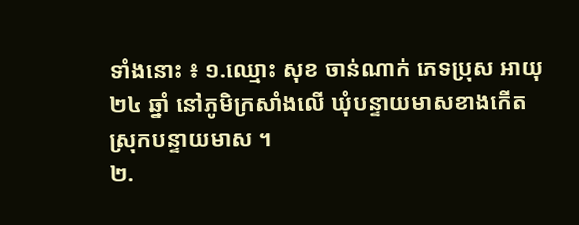ទាំងនោះ ៖ ១.ឈ្មោះ សុខ ចាន់ណាក់ ភេទប្រុស អាយុ ២៤ ឆ្នាំ នៅភូមិក្រសាំងលើ ឃុំបន្ទាយមាសខាងកើត ស្រុកបន្ទាយមាស ។
២.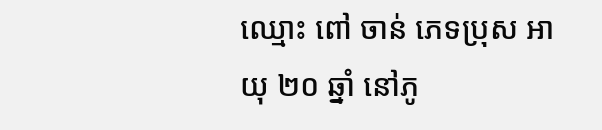ឈ្មោះ ពៅ ចាន់ ភេទប្រុស អាយុ ២០ ឆ្នាំ នៅភូ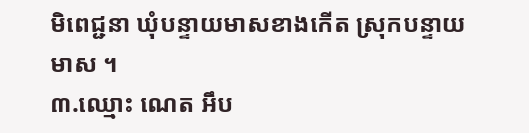មិពេជ្ជនា ឃុំបន្ទាយមាសខាងកើត ស្រុកបន្ទាយមាស ។
៣.ឈ្មោះ ណេត អឹប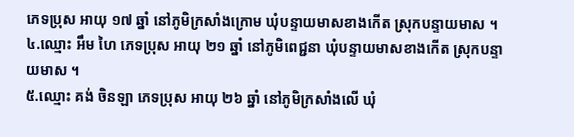ភេទប្រុស អាយុ ១៧ ឆ្នាំ នៅភូមិក្រសាំងក្រោម ឃុំបន្ទាយមាសខាងកើត ស្រុកបន្ទាយមាស ។
៤.ឈ្មោះ អឹម ហៃ ភេទប្រុស អាយុ ២១ ឆ្នាំ នៅភូមិពេជ្ជនា ឃុំបន្ទាយមាសខាងកើត ស្រុកបន្ទាយមាស ។
៥.ឈ្មោះ គង់ ចិនឡា ភេទប្រុស អាយុ ២៦ ឆ្នាំ នៅភូមិក្រសាំងលើ ឃុំ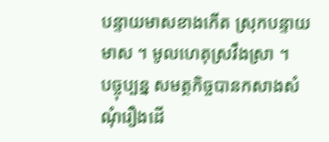បន្ទាយមាសខាងកើត ស្រុកបន្ទាយមាស ។ មូលហេតុស្រវឹងស្រា ។
បច្ចុប្បន្ន សមត្ថកិច្ចបានកសាងសំណុំរឿងដើ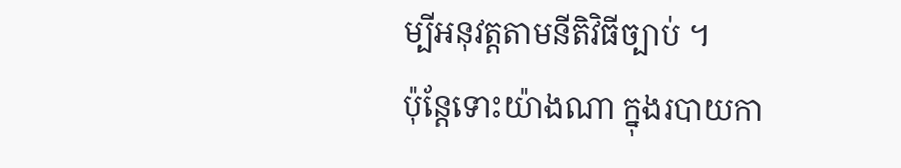ម្បីអនុវត្តតាមនីតិវិធីច្បាប់ ។
ប៉ុន្តែទោះយ៉ាងណា ក្នុងរបាយកា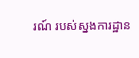រណ៍ របស់ស្នងការដ្ឋាន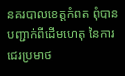នគរបាលខេត្តកំពត ពុំបានបញ្ជាក់ពីដើមហេតុ នៃការជេរប្រមាថ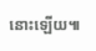នោះឡើយ៕